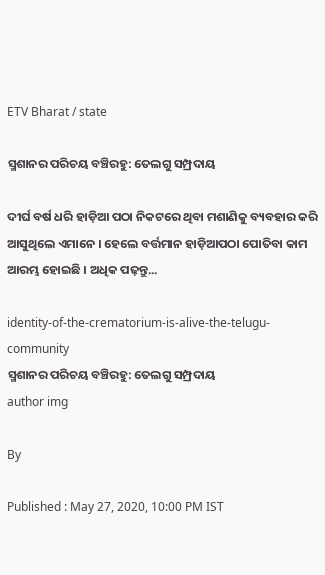ETV Bharat / state

ସ୍ମଶାନର ପରିଚୟ ବଞ୍ଚିରହୁ: ତେଲଗୁ ସମ୍ପ୍ରଦାୟ

ଦୀର୍ଘ ବର୍ଷ ଧରି ହାଡ଼ିଆ ପଠା ନିକଟରେ ଥିବା ମଶାଣିକୁ ବ୍ୟବହାର କରି ଆସୁଥିଲେ ଏମାନେ । ହେଲେ ବର୍ତ୍ତମାନ ହାଡ଼ିଆପଠା ପୋତିବା କାମ ଆରମ୍ଭ ହୋଇଛି । ଅଧିକ ପଢ଼ନ୍ତୁ...

identity-of-the-crematorium-is-alive-the-telugu-community
ସ୍ମଶାନର ପରିଚୟ ବଞ୍ଚିରହୁ: ତେଲଗୁ ସମ୍ପ୍ରଦାୟ
author img

By

Published : May 27, 2020, 10:00 PM IST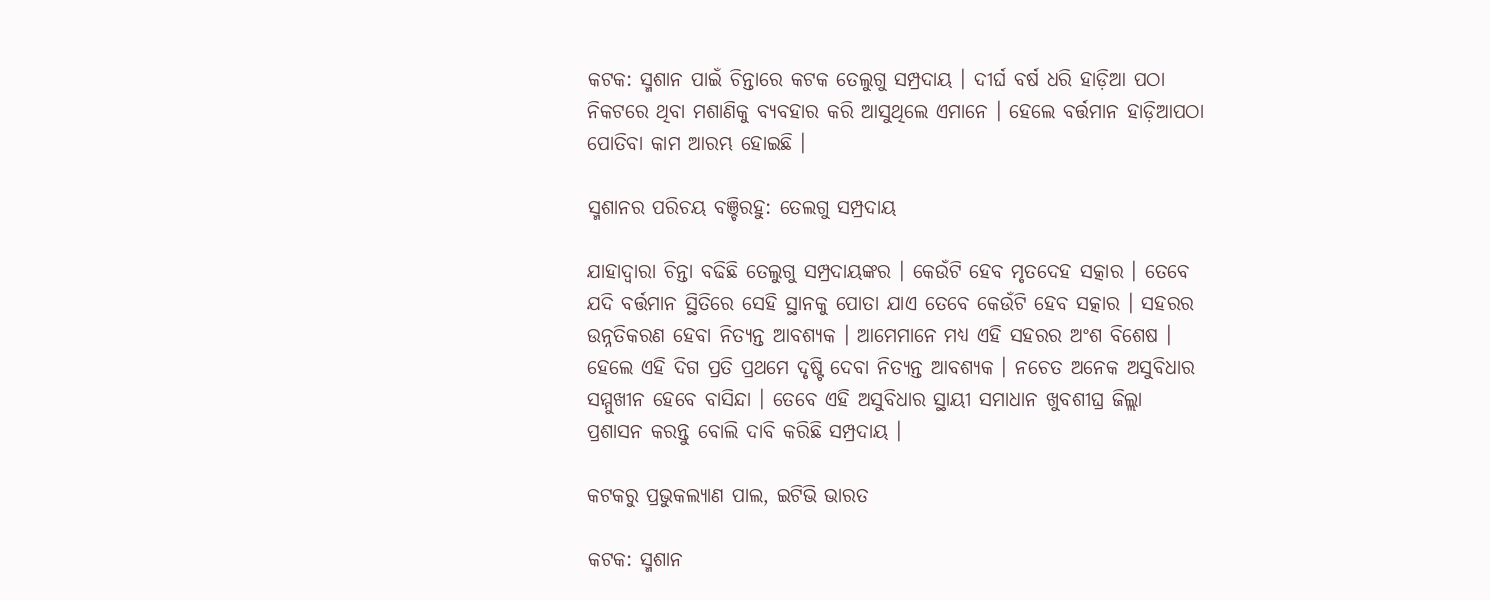କଟକ: ସ୍ମଶାନ ପାଇଁ ଚିନ୍ତାରେ କଟକ ତେଲୁଗୁ ସମ୍ପ୍ରଦାୟ । ଦୀର୍ଘ ବର୍ଷ ଧରି ହାଡ଼ିଆ ପଠା ନିକଟରେ ଥିବା ମଶାଣିକୁ ବ୍ୟବହାର କରି ଆସୁଥିଲେ ଏମାନେ । ହେଲେ ବର୍ତ୍ତମାନ ହାଡ଼ିଆପଠା ପୋତିବା କାମ ଆରମ୍ଭ ହୋଇଛି ।

ସ୍ମଶାନର ପରିଚୟ ବଞ୍ଚିରହୁ: ତେଲଗୁ ସମ୍ପ୍ରଦାୟ

ଯାହାଦ୍ବାରା ଚିନ୍ତା ବଢିଛି ତେଲୁଗୁ ସମ୍ପ୍ରଦାୟଙ୍କର । କେଉଁଟି ହେବ ମୃତଦେହ ସତ୍କାର । ତେବେ ଯଦି ବର୍ତ୍ତମାନ ସ୍ଥିତିରେ ସେହି ସ୍ଥାନକୁ ପୋତା ଯାଏ ତେବେ କେଉଁଟି ହେବ ସତ୍କାର । ସହରର ଉନ୍ନତିକରଣ ହେବା ନିତ୍ୟନ୍ତ ଆବଶ୍ୟକ । ଆମେମାନେ ମଧ୍ୟ ଏହି ସହରର ଅଂଶ ବିଶେଷ । ହେଲେ ଏହି ଦିଗ ପ୍ରତି ପ୍ରଥମେ ଦୃଷ୍ଟି ଦେବା ନିତ୍ୟନ୍ତ ଆବଶ୍ୟକ । ନଚେତ ଅନେକ ଅସୁବିଧାର ସମ୍ମୁଖୀନ ହେବେ ବାସିନ୍ଦା । ତେବେ ଏହି ଅସୁବିଧାର ସ୍ଥାୟୀ ସମାଧାନ ଖୁବଶୀଘ୍ର ଜିଲ୍ଲା ପ୍ରଶାସନ କରନ୍ତୁ ବୋଲି ଦାବି କରିଛି ସମ୍ପ୍ରଦାୟ ।

କଟକରୁ ପ୍ରଭୁକଲ୍ୟାଣ ପାଲ, ଇଟିଭି ଭାରତ

କଟକ: ସ୍ମଶାନ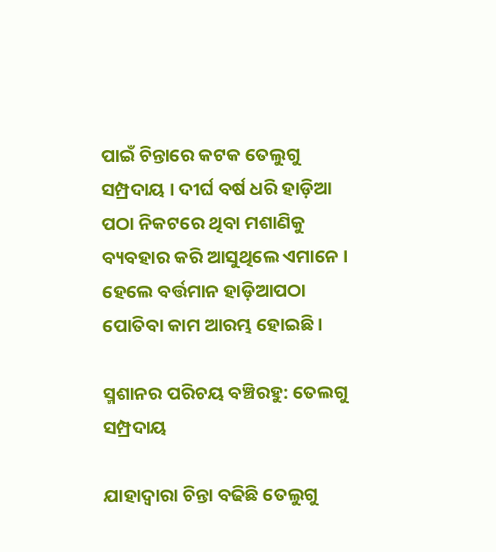ପାଇଁ ଚିନ୍ତାରେ କଟକ ତେଲୁଗୁ ସମ୍ପ୍ରଦାୟ । ଦୀର୍ଘ ବର୍ଷ ଧରି ହାଡ଼ିଆ ପଠା ନିକଟରେ ଥିବା ମଶାଣିକୁ ବ୍ୟବହାର କରି ଆସୁଥିଲେ ଏମାନେ । ହେଲେ ବର୍ତ୍ତମାନ ହାଡ଼ିଆପଠା ପୋତିବା କାମ ଆରମ୍ଭ ହୋଇଛି ।

ସ୍ମଶାନର ପରିଚୟ ବଞ୍ଚିରହୁ: ତେଲଗୁ ସମ୍ପ୍ରଦାୟ

ଯାହାଦ୍ବାରା ଚିନ୍ତା ବଢିଛି ତେଲୁଗୁ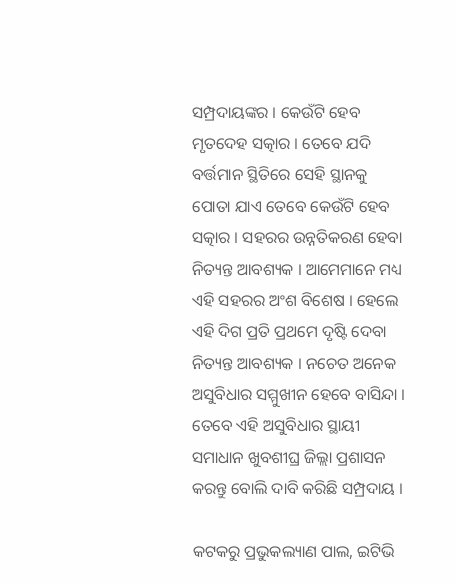ସମ୍ପ୍ରଦାୟଙ୍କର । କେଉଁଟି ହେବ ମୃତଦେହ ସତ୍କାର । ତେବେ ଯଦି ବର୍ତ୍ତମାନ ସ୍ଥିତିରେ ସେହି ସ୍ଥାନକୁ ପୋତା ଯାଏ ତେବେ କେଉଁଟି ହେବ ସତ୍କାର । ସହରର ଉନ୍ନତିକରଣ ହେବା ନିତ୍ୟନ୍ତ ଆବଶ୍ୟକ । ଆମେମାନେ ମଧ୍ୟ ଏହି ସହରର ଅଂଶ ବିଶେଷ । ହେଲେ ଏହି ଦିଗ ପ୍ରତି ପ୍ରଥମେ ଦୃଷ୍ଟି ଦେବା ନିତ୍ୟନ୍ତ ଆବଶ୍ୟକ । ନଚେତ ଅନେକ ଅସୁବିଧାର ସମ୍ମୁଖୀନ ହେବେ ବାସିନ୍ଦା । ତେବେ ଏହି ଅସୁବିଧାର ସ୍ଥାୟୀ ସମାଧାନ ଖୁବଶୀଘ୍ର ଜିଲ୍ଲା ପ୍ରଶାସନ କରନ୍ତୁ ବୋଲି ଦାବି କରିଛି ସମ୍ପ୍ରଦାୟ ।

କଟକରୁ ପ୍ରଭୁକଲ୍ୟାଣ ପାଲ, ଇଟିଭି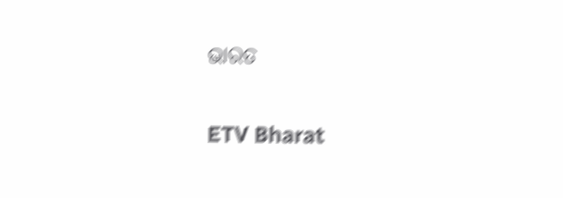ଭାରତ

ETV Bharat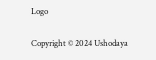Logo

Copyright © 2024 Ushodaya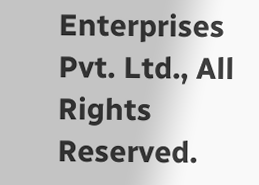Enterprises Pvt. Ltd., All Rights Reserved.